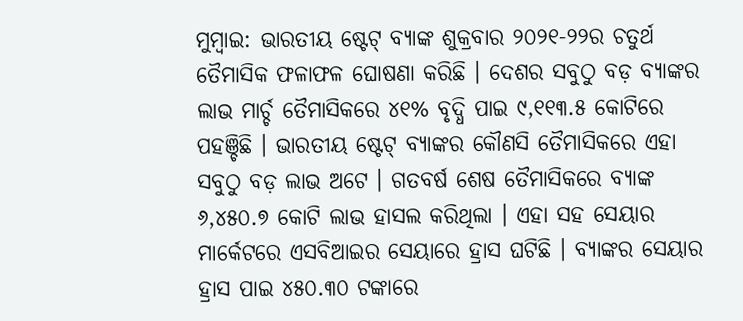ମୁମ୍ବାଇ: ଭାରତୀୟ ଷ୍ଟେଟ୍ ବ୍ୟାଙ୍କ ଶୁକ୍ରବାର ୨୦୨୧-୨୨ର ଚତୁର୍ଥ ତୈମାସିକ ଫଳାଫଳ ଘୋଷଣା କରିଛି । ଦେଶର ସବୁଠୁ ବଡ଼ ବ୍ୟାଙ୍କର ଲାଭ ମାର୍ଚ୍ଚ ତୈମାସିକରେ ୪୧% ବୃଦ୍ଧି ପାଇ ୯,୧୧୩.୫ କୋଟିରେ ପହଞ୍ଚିଛି । ଭାରତୀୟ ଷ୍ଟେଟ୍ ବ୍ୟାଙ୍କର କୌଣସି ତୈମାସିକରେ ଏହା ସବୁଠୁ ବଡ଼ ଲାଭ ଅଟେ । ଗତବର୍ଷ ଶେଷ ତୈମାସିକରେ ବ୍ୟାଙ୍କ ୬,୪୫୦.୭ କୋଟି ଲାଭ ହାସଲ କରିଥିଲା । ଏହା ସହ ସେୟାର ମାର୍କେଟରେ ଏସବିଆଇର ସେୟାରେ ହ୍ରାସ ଘଟିଛି । ବ୍ୟାଙ୍କର ସେୟାର ହ୍ରାସ ପାଇ ୪୫୦.୩୦ ଟଙ୍କାରେ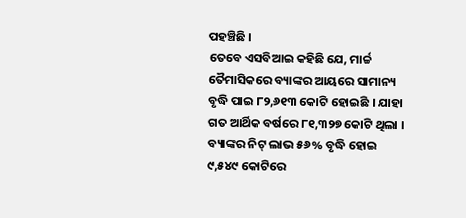ପହଞ୍ଚିଛି ।
ତେବେ ଏସବିଆଇ କହିଛି ଯେ, ମାର୍ଚ୍ଚ ତୈମାସିକରେ ବ୍ୟାଙ୍କର ଆୟରେ ସାମାନ୍ୟ ବୃଦ୍ଧି ପାଇ ୮୨,୬୧୩ କୋଟି ହୋଇଛି । ଯାହା ଗତ ଆର୍ଥିକ ବର୍ଷରେ ୮୧,୩୨୭ କୋଟି ଥିଲା । ବ୍ୟାଙ୍କର ନିଟ୍ ଲାଭ ୫୬% ବୃଦ୍ଧି ହୋଇ ୯,୫୪୯ କୋଟିରେ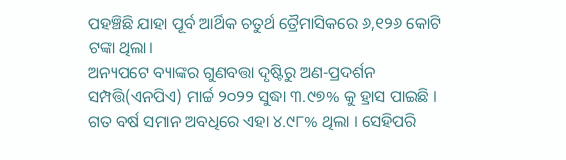ପହଞ୍ଚିଛି ଯାହା ପୂର୍ବ ଆର୍ଥିକ ଚତୁର୍ଥ ତ୍ରୈମାସିକରେ ୬,୧୨୬ କୋଟି ଟଙ୍କା ଥିଲା।
ଅନ୍ୟପଟେ ବ୍ୟାଙ୍କର ଗୁଣବତ୍ତା ଦୃଷ୍ଟିରୁ ଅଣ-ପ୍ରଦର୍ଶନ ସମ୍ପତ୍ତି(ଏନପିଏ) ମାର୍ଚ୍ଚ ୨୦୨୨ ସୁଦ୍ଧା ୩.୯୭% କୁ ହ୍ରାସ ପାଇଛି । ଗତ ବର୍ଷ ସମାନ ଅବଧିରେ ଏହା ୪.୯୮% ଥିଲା । ସେହିପରି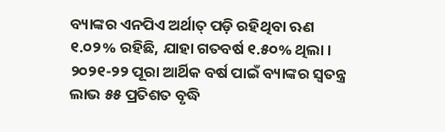ବ୍ୟାଙ୍କର ଏନପିଏ ଅର୍ଥାତ୍ ପଡ଼ି ରହିଥିବା ଋଣ ୧.୦୨% ରହିଛି, ଯାହା ଗତବର୍ଷ ୧.୫୦% ଥିଲା । ୨୦୨୧-୨୨ ପୂରା ଆର୍ଥିକ ବର୍ଷ ପାଇଁ ବ୍ୟାଙ୍କର ସ୍ୱତନ୍ତ୍ର ଲାଭ ୫୫ ପ୍ରତିଶତ ବୃଦ୍ଧି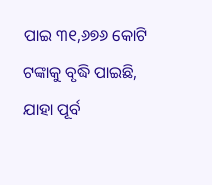ପାଇ ୩୧,୬୭୬ କୋଟି ଟଙ୍କାକୁ ବୃଦ୍ଧି ପାଇଛି, ଯାହା ପୂର୍ବ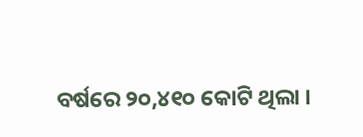ବର୍ଷରେ ୨୦,୪୧୦ କୋଟି ଥିଲା ।